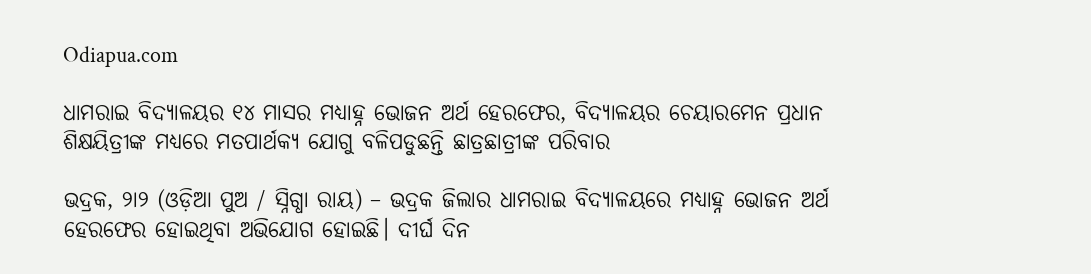Odiapua.com

ଧାମରାଇ ବିଦ୍ୟାଳୟର ୧୪ ମାସର ମଧ୍ୟାହ୍ନ ଭୋଜନ ଅର୍ଥ ହେରଫେର, ବିଦ୍ୟାଳୟର ଚେୟାରମେନ ପ୍ରଧାନ ଶିକ୍ଷୟିତ୍ରୀଙ୍କ ମଧ୍ୟରେ ମତପାର୍ଥକ୍ୟ ଯୋଗୁ ବଳିପଡୁଛନ୍ତି ଛାତ୍ରଛାତ୍ରୀଙ୍କ ପରିବାର

ଭଦ୍ରକ, ୨ା୨ (ଓଡ଼ିଆ ପୁଅ / ସ୍ନିଗ୍ଧା ରାୟ) – ଭଦ୍ରକ ଜିଲାର ଧାମରାଇ ବିଦ୍ୟାଳୟରେ ମଧ୍ୟାହ୍ନ ଭୋଜନ ଅର୍ଥ ହେରଫେର ହୋଇଥିବା ଅଭିଯୋଗ ହୋଇଛି। ଦୀର୍ଘ ଦିନ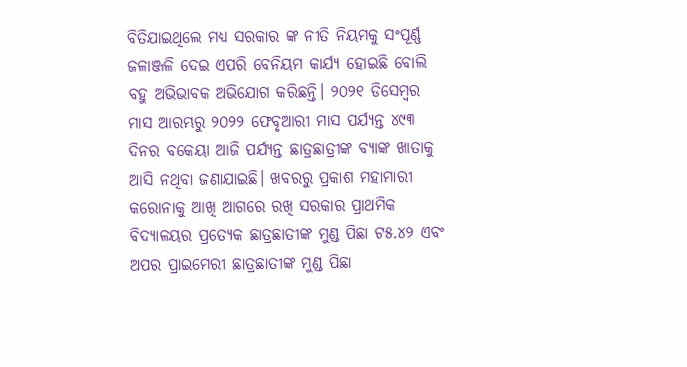ବିତିଯାଇଥିଲେ ମଧ୍ୟ ସରକାର ଙ୍କ ନୀତି ନିୟମକୁ ସଂପୂର୍ଣ୍ଣ ଜଳାଞ୍ଜଳି ଦେଇ ଏପରି ବେନିୟମ କାର୍ଯ୍ୟ ହୋଇଛି ବୋଲି ବହୁ ଅଭିଭାବକ ଅଭିଯୋଗ କରିଛନ୍ତି। ୨୦୨୧ ଡିସେମ୍ବର ମାସ ଆରମ୍ଭରୁ ୨୦୨୨ ଫେବୃଆରୀ ମାସ ପର୍ଯ୍ୟନ୍ତ ୪୯୩ ଦିନର ବକେୟା ଆଜି ପର୍ଯ୍ୟନ୍ତ ଛାତ୍ରଛାତ୍ରୀଙ୍କ ବ୍ୟାଙ୍କ ଖାତାକୁ ଆସି ନଥିବା ଜଣାଯାଇଛି। ଖବରରୁ ପ୍ରକାଶ ମହାମାରୀ କରୋନାକୁ ଆଖି ଆଗରେ ରଖି ସରକାର ପ୍ରାଥମିକ ବିଦ୍ୟାଳୟର ପ୍ରତ୍ୟେକ ଛାତ୍ରଛାତୀଙ୍କ ମୁଣ୍ଡ ପିଛା ଟ୫.୪୨ ଏବଂ ଅପର ପ୍ରାଇମେରୀ ଛାତ୍ରଛାତୀଙ୍କ ମୁଣ୍ଡ ପିଛା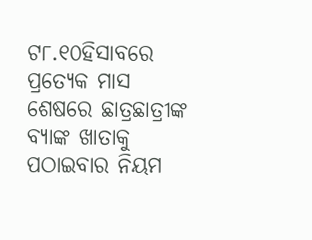ଟ୮.୧୦ହିସାବରେ ପ୍ରତ୍ୟେକ ମାସ ଶେଷରେ ଛାତ୍ରଛାତ୍ରୀଙ୍କ ବ୍ୟାଙ୍କ ଖାତାକୁ ପଠାଇବାର ନିୟମ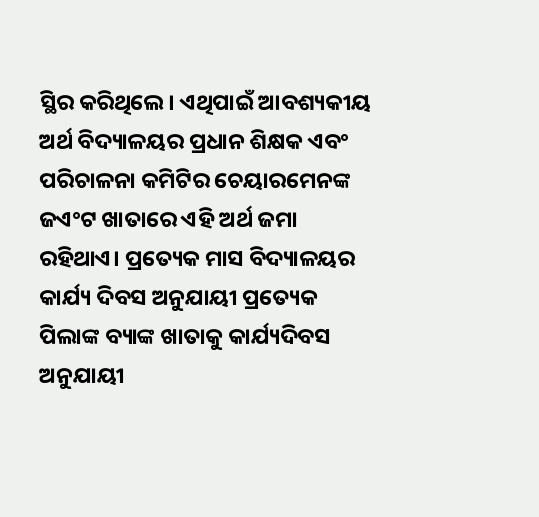ସ୍ଥିର କରିଥିଲେ। ଏଥିପାଇଁ ଆବଶ୍ୟକୀୟ ଅର୍ଥ ବିଦ୍ୟାଳୟର ପ୍ରଧାନ ଶିକ୍ଷକ ଏବଂ ପରିଚାଳନା କମିଟିର ଚେୟାରମେନଙ୍କ ଜଏଂଟ ଖାତାରେ ଏହି ଅର୍ଥ ଜମା ରହିଥାଏ। ପ୍ରତ୍ୟେକ ମାସ ବିଦ୍ୟାଳୟର କାର୍ଯ୍ୟ ଦିବସ ଅନୁଯାୟୀ ପ୍ରତ୍ୟେକ ପିଲାଙ୍କ ବ୍ୟାଙ୍କ ଖାତାକୁ କାର୍ଯ୍ୟଦିବସ ଅନୁଯାୟୀ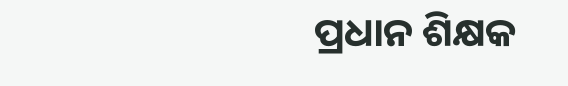ପ୍ରଧାନ ଶିକ୍ଷକ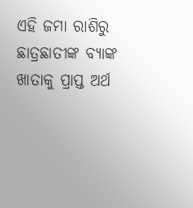ଏହି ଜମା ରାଶିରୁ ଛାତ୍ରଛାତୀଙ୍କ ବ୍ୟାଙ୍କ ଖାତାକୁ ପ୍ରାପ୍ତ ଅର୍ଥ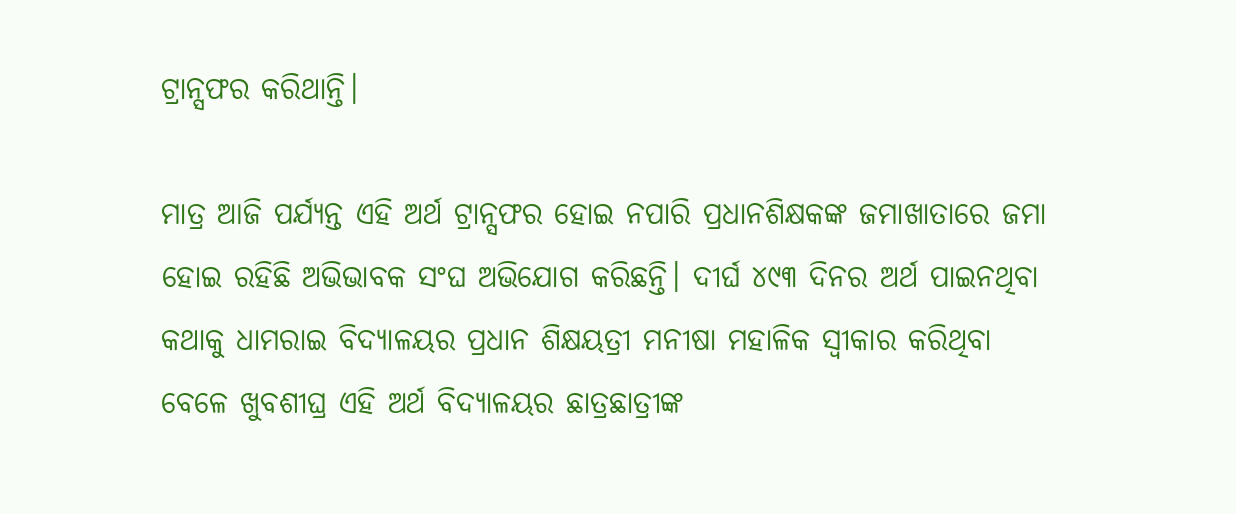ଟ୍ରାନ୍ସଫର କରିଥାନ୍ତି।

ମାତ୍ର ଆଜି ପର୍ଯ୍ୟନ୍ତ ଏହି ଅର୍ଥ ଟ୍ରାନ୍ସଫର ହୋଇ ନପାରି ପ୍ରଧାନଶିକ୍ଷକଙ୍କ ଜମାଖାତାରେ ଜମା ହୋଇ ରହିଛି ଅଭିଭାବକ ସଂଘ ଅଭିଯୋଗ କରିଛନ୍ତି। ଦୀର୍ଘ ୪୯୩ ଦିନର ଅର୍ଥ ପାଇନଥିବା କଥାକୁ ଧାମରାଇ ବିଦ୍ୟାଳୟର ପ୍ରଧାନ ଶିକ୍ଷୟତ୍ରୀ ମନୀଷା ମହାଳିକ ସ୍ୱୀକାର କରିଥିବା ବେଳେ ଖୁବଶୀଘ୍ର ଏହି ଅର୍ଥ ବିଦ୍ୟାଳୟର ଛାତ୍ରଛାତ୍ରୀଙ୍କ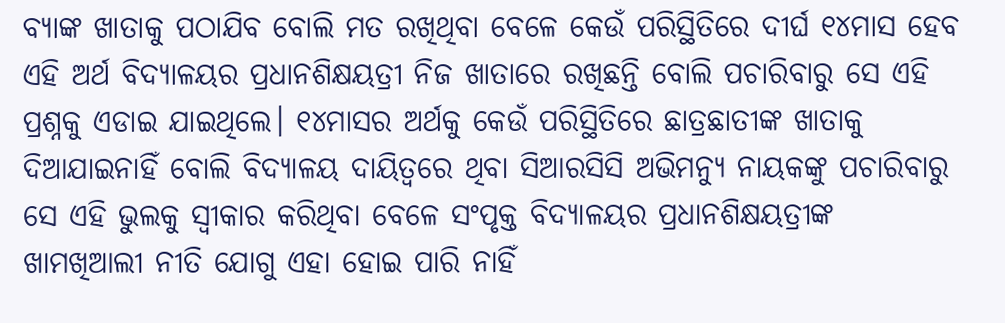ବ୍ୟାଙ୍କ ଖାତାକୁ ପଠାଯିବ ବୋଲି ମତ ରଖିଥିବା ବେଳେ କେଉଁ ପରିସ୍ଥିତିରେ ଦୀର୍ଘ ୧୪ମାସ ହେବ ଏହି ଅର୍ଥ ବିଦ୍ୟାଳୟର ପ୍ରଧାନଶିକ୍ଷୟତ୍ରୀ ନିଜ ଖାତାରେ ରଖିଛନ୍ତି ବୋଲି ପଚାରିବାରୁ ସେ ଏହି ପ୍ରଶ୍ନକୁ ଏଡାଇ ଯାଇଥିଲେ। ୧୪ମାସର ଅର୍ଥକୁ କେଉଁ ପରିସ୍ଥିତିରେ ଛାତ୍ରଛାତୀଙ୍କ ଖାତାକୁ ଦିଆଯାଇନାହିଁ ବୋଲି ବିଦ୍ୟାଳୟ ଦାୟିତ୍ୱରେ ଥିବା ସିଆରସିସି ଅଭିମନ୍ୟୁ ନାୟକଙ୍କୁ ପଚାରିବାରୁ ସେ ଏହି ଭୁଲକୁ ସ୍ୱୀକାର କରିଥିବା ବେଳେ ସଂପୃକ୍ତ ବିଦ୍ୟାଳୟର ପ୍ରଧାନଶିକ୍ଷୟତ୍ରୀଙ୍କ ଖାମଖିଆଲୀ ନୀତି ଯୋଗୁ ଏହା ହୋଇ ପାରି ନାହିଁ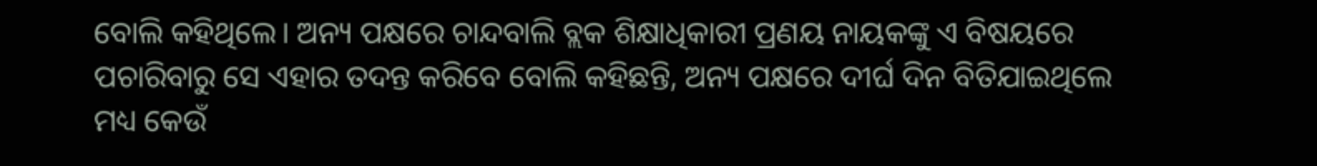ବୋଲି କହିଥିଲେ। ଅନ୍ୟ ପକ୍ଷରେ ଚାନ୍ଦବାଲି ବ୍ଲକ ଶିକ୍ଷାଧିକାରୀ ପ୍ରଣୟ ନାୟକଙ୍କୁ ଏ ବିଷୟରେ ପଚାରିବାରୁ ସେ ଏହାର ତଦନ୍ତ କରିବେ ବୋଲି କହିଛନ୍ତି, ଅନ୍ୟ ପକ୍ଷରେ ଦୀର୍ଘ ଦିନ ବିତିଯାଇଥିଲେ ମଧ୍ୟ କେଉଁ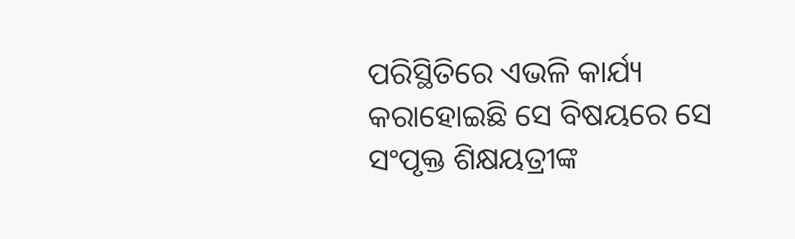ପରିସ୍ଥିତିରେ ଏଭଳି କାର୍ଯ୍ୟ କରାହୋଇଛି ସେ ବିଷୟରେ ସେ ସଂପୃକ୍ତ ଶିକ୍ଷୟତ୍ରୀଙ୍କ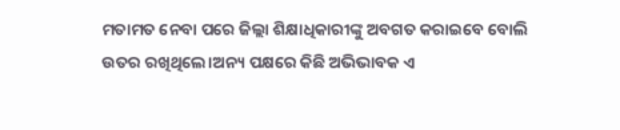ମତାମତ ନେବା ପରେ ଜିଲ୍ଲା ଶିକ୍ଷାଧିକାରୀଙ୍କୁ ଅବଗତ କରାଇବେ ବୋଲି ଉତର ରଖିଥିଲେ।ଅନ୍ୟ ପକ୍ଷରେ କିଛି ଅଭିଭାବକ ଏ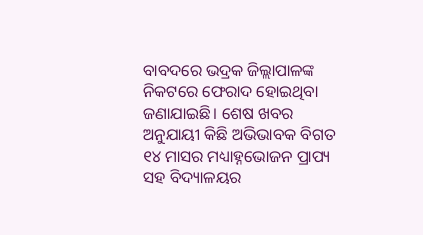ବାବଦରେ ଭଦ୍ରକ ଜିଲ୍ଲାପାଳଙ୍କ ନିକଟରେ ଫେରାଦ ହୋଇଥିବା ଜଣାଯାଇଛି। ଶେଷ ଖବର ଅନୁଯାୟୀ କିଛି ଅଭିଭାବକ ବିଗତ ୧୪ ମାସର ମଧ୍ୟାହ୍ନଭୋଜନ ପ୍ରାପ୍ୟ ସହ ବିଦ୍ୟାଳୟର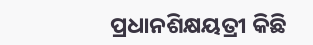ପ୍ରଧାନଶିକ୍ଷୟତ୍ରୀ କିଛି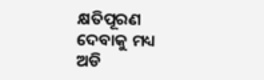କ୍ଷତିପୂରଣ ଦେବାକୁ ମଧ୍ୟ ଅଡି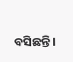ବସିଛନ୍ତି।